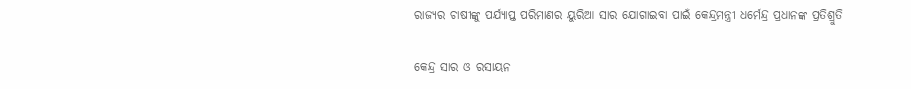ରାଜ୍ୟର ଚାଷୀଙ୍କୁ ପର୍ଯ୍ୟାପ୍ତ ପରିମାଣର ୟୁରିଆ ସାର ଯୋଗାଇବା ପାଇଁ କେନ୍ଦ୍ରମନ୍ତ୍ରୀ ଧର୍ମେନ୍ଦ୍ର ପ୍ରଧାନଙ୍କ ପ୍ରତିଶ୍ରୁତି

କେନ୍ଦ୍ର ସାର ଓ ରସାୟନ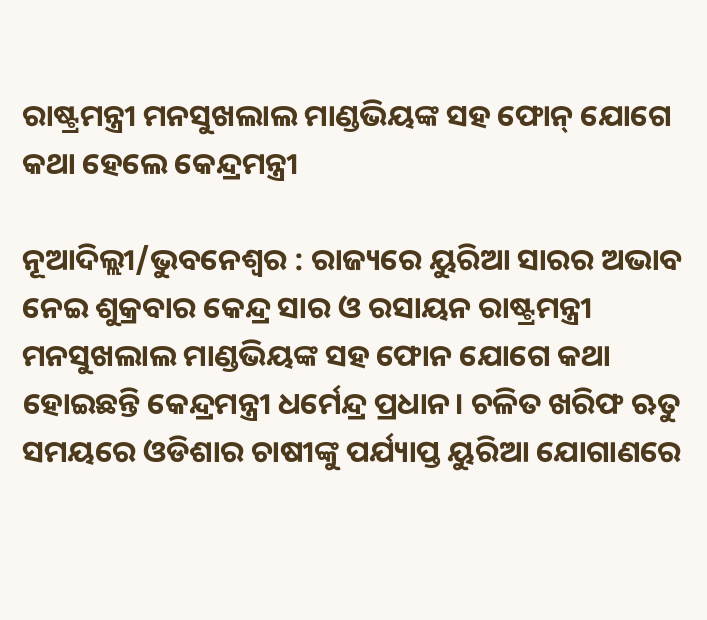ରାଷ୍ଟ୍ରମନ୍ତ୍ରୀ ମନସୁଖଲାଲ ମାଣ୍ଡଭିୟଙ୍କ ସହ ଫୋନ୍‍ ଯୋଗେ କଥା ହେଲେ କେନ୍ଦ୍ରମନ୍ତ୍ରୀ

ନୂଆଦିଲ୍ଲୀ/ଭୁବନେଶ୍ୱର : ରାଜ୍ୟରେ ୟୁରିଆ ସାରର ଅଭାବ ନେଇ ଶୁକ୍ରବାର କେନ୍ଦ୍ର ସାର ଓ ରସାୟନ ରାଷ୍ଟ୍ରମନ୍ତ୍ରୀ ମନସୁଖଲାଲ ମାଣ୍ଡଭିୟଙ୍କ ସହ ଫୋନ ଯୋଗେ କଥା ହୋଇଛନ୍ତି କେନ୍ଦ୍ରମନ୍ତ୍ରୀ ଧର୍ମେନ୍ଦ୍ର ପ୍ରଧାନ। ଚଳିତ ଖରିଫ ଋତୁ ସମୟରେ ଓଡିଶାର ଚାଷୀଙ୍କୁ ପର୍ଯ୍ୟାପ୍ତ ୟୁରିଆ ଯୋଗାଣରେ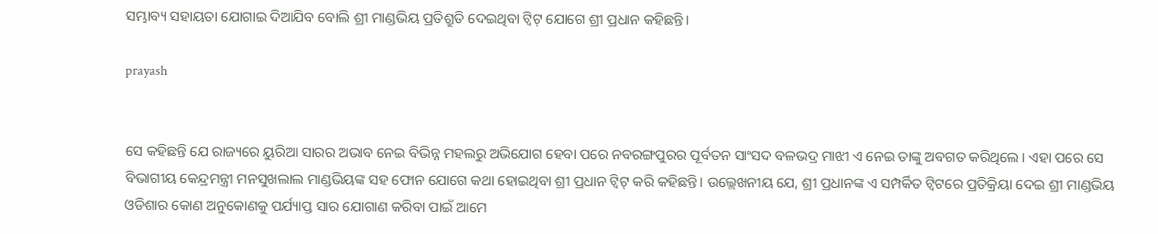ସମ୍ଭାବ୍ୟ ସହାୟତା ଯୋଗାଇ ଦିଆଯିବ ବୋଲି ଶ୍ରୀ ମାଣ୍ଡଭିୟ ପ୍ରତିଶ୍ରୁତି ଦେଇଥିବା ଟ୍ୱିଟ୍‍ ଯୋଗେ ଶ୍ରୀ ପ୍ରଧାନ କହିଛନ୍ତି।

prayash


ସେ କହିଛନ୍ତି ଯେ ରାଜ୍ୟରେ ୟୁରିଆ ସାରର ଅଭାବ ନେଇ ବିଭିନ୍ନ ମହଲରୁ ଅଭିଯୋଗ ହେବା ପରେ ନବରଙ୍ଗପୁରର ପୂର୍ବତନ ସାଂସଦ ବଳଭଦ୍ର ମାଝୀ ଏ ନେଇ ତାଙ୍କୁ ଅବଗତ କରିଥିଲେ। ଏହା ପରେ ସେ ବିଭାଗୀୟ କେନ୍ଦ୍ରମନ୍ତ୍ରୀ ମନସୁଖଲାଲ ମାଣ୍ଡଭିୟଙ୍କ ସହ ଫୋନ ଯୋଗେ କଥା ହୋଇଥିବା ଶ୍ରୀ ପ୍ରଧାନ ଟ୍ୱିଟ୍‍ କରି କହିଛନ୍ତି। ଉଲ୍ଲେଖନୀୟ ଯେ, ଶ୍ରୀ ପ୍ରଧାନଙ୍କ ଏ ସମ୍ପର୍କିତ ଟ୍ୱିଟରେ ପ୍ରତିକ୍ରିୟା ଦେଇ ଶ୍ରୀ ମାଣ୍ଡଭିୟ ଓଡିଶାର କୋଣ ଅନୁକୋଣକୁ ପର୍ଯ୍ୟାପ୍ତ ସାର ଯୋଗାଣ କରିବା ପାଇଁ ଆମେ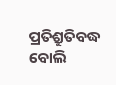ପ୍ରତିଶ୍ରୁତିବଦ୍ଧ ବୋଲି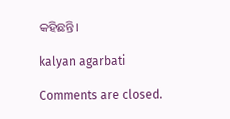କହିଛନ୍ତି।

kalyan agarbati

Comments are closed.